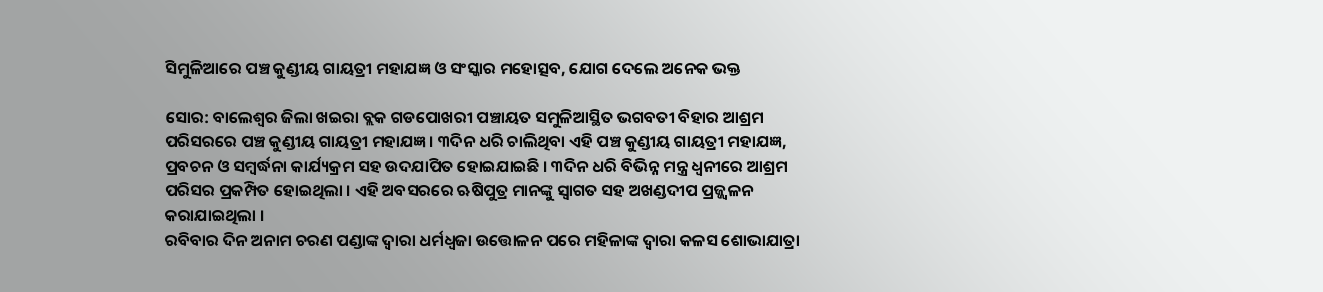ସିମୁଳିଆରେ ପଞ୍ଚ କୁଣ୍ଡୀୟ ଗାୟତ୍ରୀ ମହାଯଜ୍ଞ ଓ ସଂସ୍କାର ମହୋତ୍ସବ, ଯୋଗ ଦେଲେ ଅନେକ ଭକ୍ତ

ସୋର: ବାଲେଶ୍ଵର ଜିଲା ଖଇରା ବ୍ଲକ ଗଡପୋଖରୀ ପଞ୍ଚାୟତ ସମୁଳିଆସ୍ଥିତ ଭଗବତୀ ବିହାର ଆଶ୍ରମ ପରିସରରେ ପଞ୍ଚ କୁଣ୍ଡୀୟ ଗାୟତ୍ରୀ ମହାଯଜ୍ଞ । ୩ଦିନ ଧରି ଚାଲିଥିବା ଏହି ପଞ୍ଚ କୁଣ୍ଡୀୟ ଗାୟତ୍ରୀ ମହାଯଜ୍ଞ, ପ୍ରବଚନ ଓ ସମ୍ବର୍ଦ୍ଧନା କାର୍ଯ୍ୟକ୍ରମ ସହ ଉଦଯାପିତ ହୋଇଯାଇଛି । ୩ଦିନ ଧରି ବିଭିନ୍ନ ମନ୍ତ୍ର ଧ୍ଵନୀରେ ଆଶ୍ରମ ପରିସର ପ୍ରକମ୍ପିତ ହୋଇଥିଲା । ଏହି ଅବସରରେ ଋଷିପୁତ୍ର ମାନଙ୍କୁ ସ୍ଵାଗତ ସହ ଅଖଣ୍ଡଦୀପ ପ୍ରଜ୍ଜ୍ଵଳନ କରାଯାଇଥିଲା ।
ରବିବାର ଦିନ ଅନାମ ଚରଣ ପଣ୍ଡାଙ୍କ ଦ୍ୱାରା ଧର୍ମଧ୍ଵଜା ଉତ୍ତୋଳନ ପରେ ମହିଳାଙ୍କ ଦ୍ୱାରା କଳସ ଶୋଭାଯାତ୍ରା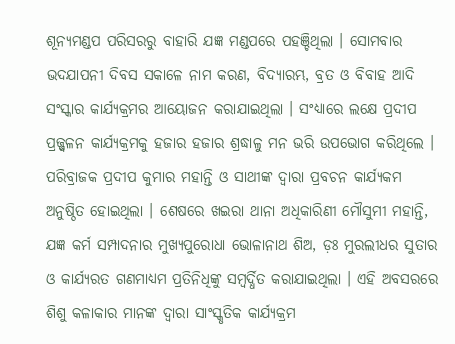ଶୂନ୍ୟମଣ୍ଡପ ପରିସରରୁ ବାହାରି ଯଜ୍ଞ ମଣ୍ଡପରେ ପହଞ୍ଚିଥିଲା । ସୋମବାର ଭଦଯାପନୀ ଦିବସ ସକାଳେ ନାମ କରଣ, ବିଦ୍ୟାରମ୍ଭ, ବ୍ରତ ଓ ବିବାହ ଆଦି ସଂସ୍କାର କାର୍ଯ୍ୟକ୍ରମର ଆୟୋଜନ କରାଯାଇଥିଲା । ସଂଧ୍ୟାରେ ଲକ୍ଷେ ପ୍ରଦୀପ ପ୍ରଜ୍ଜ୍ଵଳନ କାର୍ଯ୍ୟକ୍ରମକୁ ହଜାର ହଜାର ଶ୍ରଦ୍ଧାଳୁ ମନ ଭରି ଉପଭୋଗ କରିଥିଲେ ।
ପରିବ୍ରାଜକ ପ୍ରଦୀପ କୁମାର ମହାନ୍ତି ଓ ସାଥୀଙ୍କ ଦ୍ୱାରା ପ୍ରବଚନ କାର୍ଯ୍ୟକମ ଅନୁଷ୍ଠିତ ହୋଇଥିଲା । ଶେଷରେ ଖଇରା ଥାନା ଅଧିକାରିଣୀ ମୌସୁମୀ ମହାନ୍ତି, ଯଜ୍ଞ କର୍ମ ସମ୍ପାଦନାର ମୁଖ୍ୟପୁରୋଧା ଭୋଳାନାଥ ଶିଅ, ଡ଼ଃ ମୁରଲୀଧର ସୁତାର ଓ କାର୍ଯ୍ୟରତ ଗଣମାଧ୍ୟମ ପ୍ରତିନିଧିଙ୍କୁ ସମ୍ବର୍ଦ୍ଧିତ କରାଯାଇଥିଲା । ଏହି ଅବସରରେ ଶିଶୁ କଳାକାର ମାନଙ୍କ ଦ୍ୱାରା ସାଂସ୍କୃତିକ କାର୍ଯ୍ୟକ୍ରମ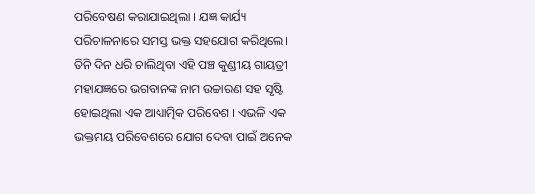ପରିବେଷଣ କରାଯାଇଥିଲା । ଯଜ୍ଞ କାର୍ଯ୍ୟ ପରିଚାଳନାରେ ସମସ୍ତ ଭକ୍ତ ସହଯୋଗ କରିଥିଲେ।
ତିନି ଦିନ ଧରି ଚାଲିଥିବା ଏହି ପଞ୍ଚ କୁଣ୍ଡୀୟ ଗାୟତ୍ରୀ ମହାଯଜ୍ଞରେ ଭଗବାନଙ୍କ ନାମ ଉଚ୍ଚାରଣ ସହ ସୃଷ୍ଟି ହୋଇଥିଲା ଏକ ଆଧ୍ୟାତ୍ମିକ ପରିବେଶ । ଏଭଳି ଏକ ଭକ୍ତମୟ ପରିବେଶରେ ଯୋଗ ଦେବା ପାଇଁ ଅନେକ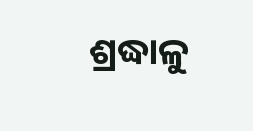ଶ୍ରଦ୍ଧାଳୁ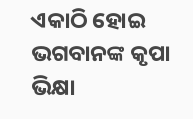ଏକାଠି ହୋଇ ଭଗବାନଙ୍କ କୃପା ଭିକ୍ଷା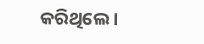କରିଥିଲେ ।